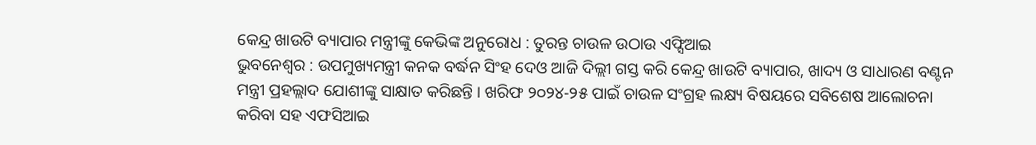କେନ୍ଦ୍ର ଖାଉଟି ବ୍ୟାପାର ମନ୍ତ୍ରୀଙ୍କୁ କେଭିଙ୍କ ଅନୁରୋଧ : ତୁରନ୍ତ ଚାଉଳ ଉଠାଉ ଏଫ୍ସିଆଇ
ଭୁବନେଶ୍ୱର : ଉପମୁଖ୍ୟମନ୍ତ୍ରୀ କନକ ବର୍ଦ୍ଧନ ସିଂହ ଦେଓ ଆଜି ଦିଲ୍ଲୀ ଗସ୍ତ କରି କେନ୍ଦ୍ର ଖାଉଟି ବ୍ୟାପାର, ଖାଦ୍ୟ ଓ ସାଧାରଣ ବଣ୍ଟନ ମନ୍ତ୍ରୀ ପ୍ରହଲ୍ଲାଦ ଯୋଶୀଙ୍କୁ ସାକ୍ଷାତ କରିଛନ୍ତି । ଖରିଫ ୨୦୨୪-୨୫ ପାଇଁ ଚାଉଳ ସଂଗ୍ରହ ଲକ୍ଷ୍ୟ ବିଷୟରେ ସବିଶେଷ ଆଲୋଚନା କରିବା ସହ ଏଫସିଆଇ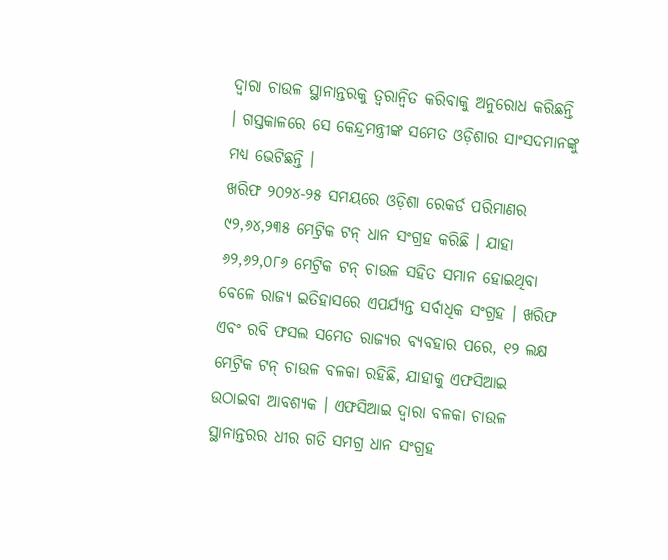ଦ୍ୱାରା ଚାଉଳ ସ୍ଥାନାନ୍ତରକୁ ତ୍ୱରାନ୍ୱିତ କରିବାକୁ ଅନୁରୋଧ କରିଛନ୍ତି । ଗସ୍ତକାଳରେ ସେ କେନ୍ଦ୍ରମନ୍ତ୍ରୀଙ୍କ ସମେତ ଓଡ଼ିଶାର ସାଂସଦମାନଙ୍କୁ ମଧ୍ୟ ଭେଟିଛନ୍ତି ।
ଖରିଫ ୨୦୨୪-୨୫ ସମୟରେ ଓଡ଼ିଶା ରେକର୍ଡ ପରିମାଣର ୯୨,୬୪,୨୩୫ ମେଟ୍ରିକ ଟନ୍ ଧାନ ସଂଗ୍ରହ କରିଛି । ଯାହା ୬୨,୬୨,୦୮୬ ମେଟ୍ରିକ ଟନ୍ ଚାଉଳ ସହିତ ସମାନ ହୋଇଥିବା ବେଳେ ରାଜ୍ୟ ଇତିହାସରେ ଏପର୍ଯ୍ୟନ୍ତ ସର୍ବାଧିକ ସଂଗ୍ରହ । ଖରିଫ ଏବଂ ରବି ଫସଲ ସମେତ ରାଜ୍ୟର ବ୍ୟବହାର ପରେ, ୧୨ ଲକ୍ଷ ମେଟ୍ରିକ ଟନ୍ ଚାଉଳ ବଳକା ରହିଛି, ଯାହାକୁ ଏଫସିଆଇ ଉଠାଇବା ଆବଶ୍ୟକ । ଏଫସିଆଇ ଦ୍ୱାରା ବଳକା ଚାଉଳ ସ୍ଥାନାନ୍ତରର ଧୀର ଗତି ସମଗ୍ର ଧାନ ସଂଗ୍ରହ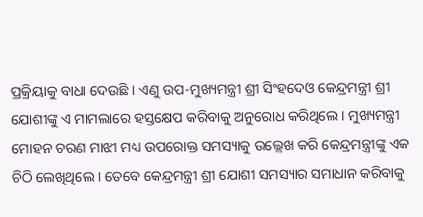ପ୍ରକ୍ରିୟାକୁ ବାଧା ଦେଉଛି । ଏଣୁ ଉପ-ମୁଖ୍ୟମନ୍ତ୍ରୀ ଶ୍ରୀ ସିଂହଦେଓ କେନ୍ଦ୍ରମନ୍ତ୍ରୀ ଶ୍ରୀ ଯୋଶୀଙ୍କୁ ଏ ମାମଲାରେ ହସ୍ତକ୍ଷେପ କରିବାକୁ ଅନୁରୋଧ କରିଥିଲେ । ମୁଖ୍ୟମନ୍ତ୍ରୀ ମୋହନ ଚରଣ ମାଝୀ ମଧ୍ୟ ଉପରୋକ୍ତ ସମସ୍ୟାକୁ ଉଲ୍ଲେଖ କରି କେନ୍ଦ୍ରମନ୍ତ୍ରୀଙ୍କୁ ଏକ ଚିଠି ଲେଖିଥିଲେ । ତେବେ କେନ୍ଦ୍ରମନ୍ତ୍ରୀ ଶ୍ରୀ ଯୋଶୀ ସମସ୍ୟାର ସମାଧାନ କରିବାକୁ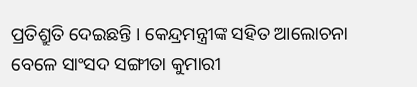ପ୍ରତିଶ୍ରୁତି ଦେଇଛନ୍ତି । କେନ୍ଦ୍ରମନ୍ତ୍ରୀଙ୍କ ସହିତ ଆଲୋଚନା ବେଳେ ସାଂସଦ ସଙ୍ଗୀତା କୁମାରୀ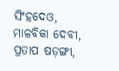ସିଂହଦେଓ, ମାଳବିକା ଦେବୀ, ପ୍ରତାପ ଷଡ଼ଙ୍ଗୀ,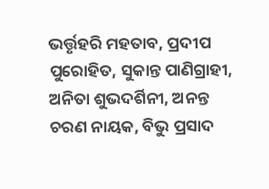ଭର୍ତ୍ତୃହରି ମହତାବ, ପ୍ରଦୀପ ପୁରୋହିତ, ସୁକାନ୍ତ ପାଣିଗ୍ରାହୀ, ଅନିତା ଶୁଭଦର୍ଶିନୀ, ଅନନ୍ତ ଚରଣ ନାୟକ, ବିଭୁ ପ୍ରସାଦ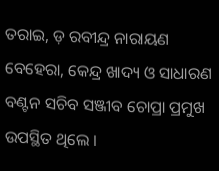ତରାଇ, ଡ଼ ରବୀନ୍ଦ୍ର ନାରାୟଣ ବେହେରା, କେନ୍ଦ୍ର ଖାଦ୍ୟ ଓ ସାଧାରଣ ବଣ୍ଟନ ସଚିବ ସଞ୍ଜୀବ ଚୋପ୍ରା ପ୍ରମୁଖ ଉପସ୍ଥିତ ଥିଲେ ।